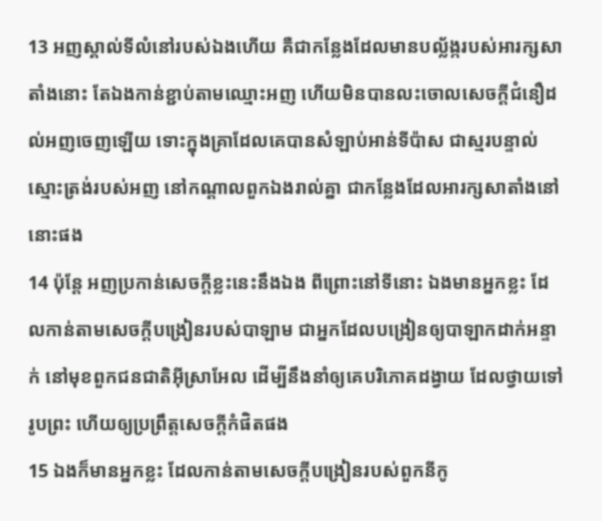13 អញស្គាល់ទីលំនៅរបស់ឯងហើយ គឺជាកន្លែងដែលមានបល្ល័ង្ករបស់អារក្សសាតាំងនោះ តែឯងកាន់ខ្ជាប់តាមឈ្មោះអញ ហើយមិនបានលះចោលសេចក្ដីជំនឿដល់អញចេញឡើយ ទោះក្នុងគ្រាដែលគេបានសំឡាប់អាន់ទីប៉ាស ជាស្មរបន្ទាល់ស្មោះត្រង់របស់អញ នៅកណ្តាលពួកឯងរាល់គ្នា ជាកន្លែងដែលអារក្សសាតាំងនៅនោះផង
14 ប៉ុន្តែ អញប្រកាន់សេចក្ដីខ្លះនេះនឹងឯង ពីព្រោះនៅទីនោះ ឯងមានអ្នកខ្លះ ដែលកាន់តាមសេចក្ដីបង្រៀនរបស់បាឡាម ជាអ្នកដែលបង្រៀនឲ្យបាឡាកដាក់អន្ទាក់ នៅមុខពួកជនជាតិអ៊ីស្រាអែល ដើម្បីនឹងនាំឲ្យគេបរិភោគដង្វាយ ដែលថ្វាយទៅរូបព្រះ ហើយឲ្យប្រព្រឹត្តសេចក្ដីកំផិតផង
15 ឯងក៏មានអ្នកខ្លះ ដែលកាន់តាមសេចក្ដីបង្រៀនរបស់ពួកនីកូ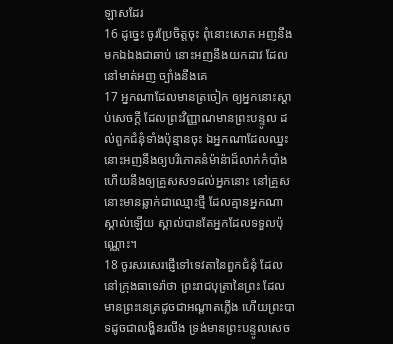ឡាសដែរ
16 ដូច្នេះ ចូរប្រែចិត្តចុះ ពុំនោះសោត អញនឹងមកឯឯងជាឆាប់ នោះអញនឹងយកដាវ ដែលនៅមាត់អញ ច្បាំងនឹងគេ
17 អ្នកណាដែលមានត្រចៀក ឲ្យអ្នកនោះស្តាប់សេចក្ដី ដែលព្រះវិញ្ញាណមានព្រះបន្ទូល ដល់ពួកជំនុំទាំងប៉ុន្មានចុះ ឯអ្នកណាដែលឈ្នះ នោះអញនឹងឲ្យបរិភោគនំម៉ាន៉ាដ៏លាក់កំបាំង ហើយនឹងឲ្យគ្រួសស១ដល់អ្នកនោះ នៅគ្រួសនោះមានឆ្លាក់ជាឈ្មោះថ្មី ដែលគ្មានអ្នកណាស្គាល់ឡើយ ស្គាល់បានតែអ្នកដែលទទួលប៉ុណ្ណោះ។
18 ចូរសរសេរផ្ញើទៅទេវតានៃពួកជំនុំ ដែលនៅក្រុងធាទេរ៉ាថា ព្រះរាជបុត្រានៃព្រះ ដែលមានព្រះនេត្រដូចជាអណ្តាតភ្លើង ហើយព្រះបាទដូចជាលង្ហិនរលីង ទ្រង់មានព្រះបន្ទូលសេច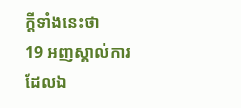ក្ដីទាំងនេះថា
19 អញស្គាល់ការដែលឯ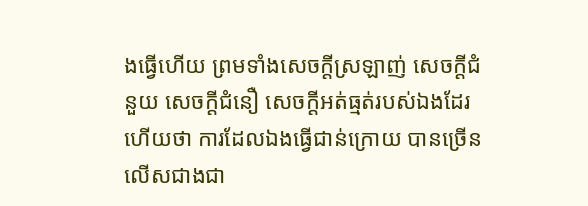ងធ្វើហើយ ព្រមទាំងសេចក្ដីស្រឡាញ់ សេចក្ដីជំនួយ សេចក្ដីជំនឿ សេចក្ដីអត់ធ្មត់របស់ឯងដែរ ហើយថា ការដែលឯងធ្វើជាន់ក្រោយ បានច្រើនលើសជាងជា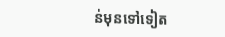ន់មុនទៅទៀត